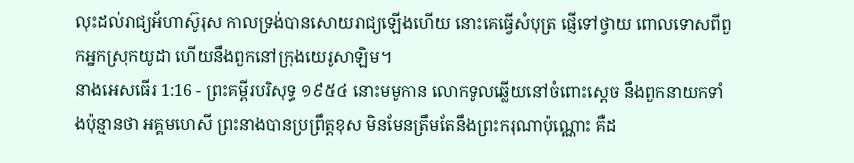លុះដល់រាជ្យអ័ហាស៊ូរុស កាលទ្រង់បានសោយរាជ្យឡើងហើយ នោះគេធ្វើសំបុត្រ ផ្ញើទៅថ្វាយ ពោលទោសពីពួកអ្នកស្រុកយូដា ហើយនឹងពួកនៅក្រុងយេរូសាឡិម។
នាងអេសធើរ 1:16 - ព្រះគម្ពីរបរិសុទ្ធ ១៩៥៤ នោះមមូកាន លោកទូលឆ្លើយនៅចំពោះស្តេច នឹងពួកនាយកទាំងប៉ុន្មានថា អគ្គមហេសី ព្រះនាងបានប្រព្រឹត្តខុស មិនមែនត្រឹមតែនឹងព្រះករុណាប៉ុណ្ណោះ គឺដ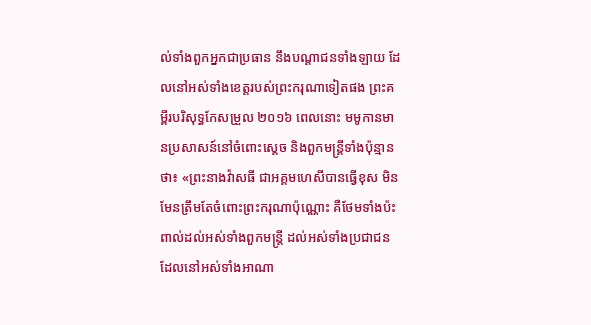ល់ទាំងពួកអ្នកជាប្រធាន នឹងបណ្តាជនទាំងឡាយ ដែលនៅអស់ទាំងខេត្តរបស់ព្រះករុណាទៀតផង ព្រះគម្ពីរបរិសុទ្ធកែសម្រួល ២០១៦ ពេលនោះ មមូកានមានប្រសាសន៍នៅចំពោះស្តេច និងពួកមន្ត្រីទាំងប៉ុន្មានថា៖ «ព្រះនាងវ៉ាសធី ជាអគ្គមហេសីបានធ្វើខុស មិនមែនត្រឹមតែចំពោះព្រះករុណាប៉ុណ្ណោះ គឺថែមទាំងប៉ះពាល់ដល់អស់ទាំងពួកមន្ត្រី ដល់អស់ទាំងប្រជាជន ដែលនៅអស់ទាំងអាណា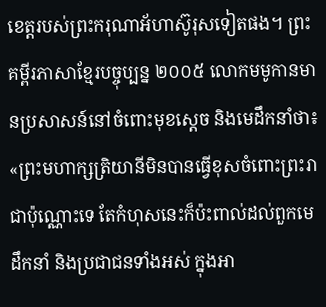ខេត្តរបស់ព្រះករុណាអ័ហាស៊ូរុសទៀតផង។ ព្រះគម្ពីរភាសាខ្មែរបច្ចុប្បន្ន ២០០៥ លោកមមូកានមានប្រសាសន៍នៅចំពោះមុខស្ដេច និងមេដឹកនាំថា៖ «ព្រះមហាក្សត្រិយានីមិនបានធ្វើខុសចំពោះព្រះរាជាប៉ុណ្ណោះទេ តែកំហុសនេះក៏ប៉ះពាល់ដល់ពួកមេដឹកនាំ និងប្រជាជនទាំងអស់ ក្នុងអា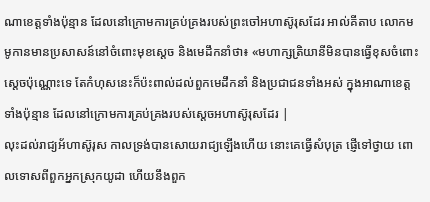ណាខេត្តទាំងប៉ុន្មាន ដែលនៅក្រោមការគ្រប់គ្រងរបស់ព្រះចៅអហាស៊ូរុសដែរ អាល់គីតាប លោកមមូកានមានប្រសាសន៍នៅចំពោះមុខស្ដេច និងមេដឹកនាំថា៖ «មហាក្សត្រិយានីមិនបានធ្វើខុសចំពោះស្តេចប៉ុណ្ណោះទេ តែកំហុសនេះក៏ប៉ះពាល់ដល់ពួកមេដឹកនាំ និងប្រជាជនទាំងអស់ ក្នុងអាណាខេត្តទាំងប៉ុន្មាន ដែលនៅក្រោមការគ្រប់គ្រងរបស់ស្តេចអហាស៊ូរុសដែរ |
លុះដល់រាជ្យអ័ហាស៊ូរុស កាលទ្រង់បានសោយរាជ្យឡើងហើយ នោះគេធ្វើសំបុត្រ ផ្ញើទៅថ្វាយ ពោលទោសពីពួកអ្នកស្រុកយូដា ហើយនឹងពួក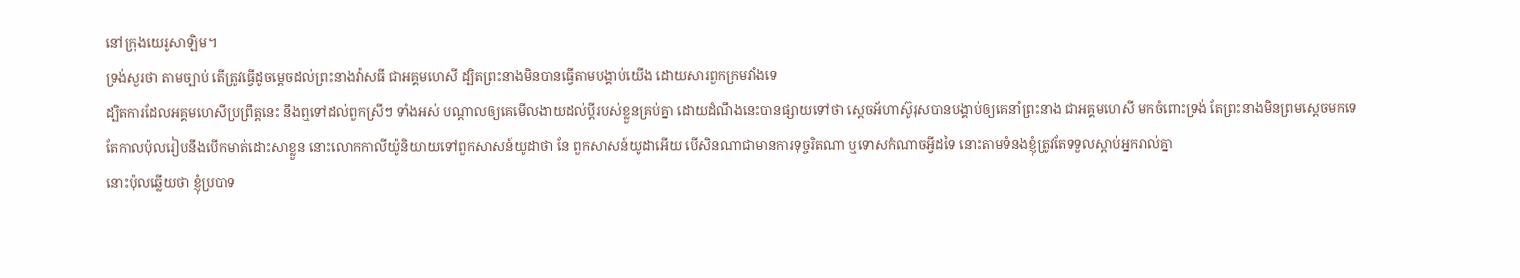នៅក្រុងយេរូសាឡិម។
ទ្រង់សួរថា តាមច្បាប់ តើត្រូវធ្វើដូចម្តេចដល់ព្រះនាងវ៉ាសធី ជាអគ្គមហេសី ដ្បិតព្រះនាងមិនបានធ្វើតាមបង្គាប់យើង ដោយសារពួកក្រមវាំងទេ
ដ្បិតការដែលអគ្គមហេសីប្រព្រឹត្តនេះ នឹងឮទៅដល់ពួកស្រីៗ ទាំងអស់ បណ្តាលឲ្យគេមើលងាយដល់ប្ដីរបស់ខ្លួនគ្រប់គ្នា ដោយដំណឹងនេះបានផ្សាយទៅថា ស្តេចអ័ហាស៊ូរុសបានបង្គាប់ឲ្យគេនាំព្រះនាង ជាអគ្គមហេសី មកចំពោះទ្រង់ តែព្រះនាងមិនព្រមស្តេចមកទេ
តែកាលប៉ុលរៀបនឹងបើកមាត់ដោះសាខ្លួន នោះលោកកាលីយ៉ូនិយាយទៅពួកសាសន៍យូដាថា នែ ពួកសាសន៍យូដាអើយ បើសិនណាជាមានការទុច្ចរិតណា ឬទោសកំណាចអ្វីដទៃ នោះតាមទំនងខ្ញុំត្រូវតែទទួលស្តាប់អ្នករាល់គ្នា
នោះប៉ុលឆ្លើយថា ខ្ញុំប្របាទ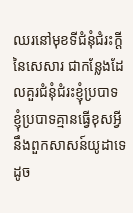ឈរនៅមុខទីជំនុំជំរះក្តីនៃសេសារ ជាកន្លែងដែលគួរជំនុំជំរះខ្ញុំប្របាទ ខ្ញុំប្របាទគ្មានធ្វើខុសអ្វីនឹងពួកសាសន៍យូដាទេ ដូច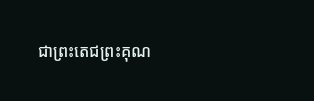ជាព្រះតេជព្រះគុណ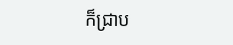ក៏ជ្រាប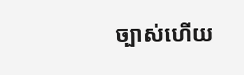ច្បាស់ហើយ